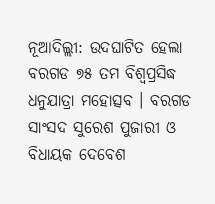ନୂଆଦିଲ୍ଲୀ: ଉଦଘାଟିତ ହେଲା ବରଗଡ ୭୫ ତମ ବିଶ୍ବପ୍ରସିଦ୍ଧ ଧନୁଯାତ୍ରା ମହୋତ୍ସବ । ବରଗଡ ସାଂସଦ ସୁରେଶ ପୁଜାରୀ ଓ ବିଧାୟକ ଦେବେଶ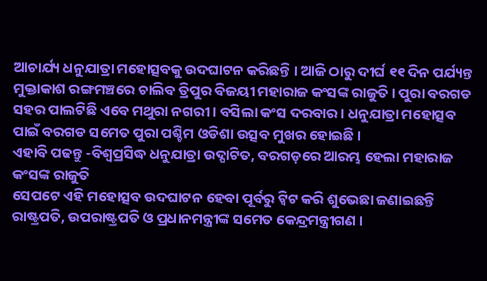ଆଚାର୍ଯ୍ୟ ଧନୁଯାତ୍ରା ମହୋତ୍ସବକୁ ଉଦଘାଟନ କରିଛନ୍ତି । ଆଜି ଠାରୁ ଦୀର୍ଘ ୧୧ ଦିନ ପର୍ଯ୍ୟନ୍ତ ମୁକ୍ତାକାଶ ରଙ୍ଗମଞ୍ଚରେ ଚାଲିବ ତ୍ରିପୁର ବିଜୟୀ ମହାରାଜ କଂସଙ୍କ ରାଜୁତି । ପୁରା ବରଗଡ ସହର ପାଲଟିଛି ଏବେ ମଥୁରା ନଗରୀ । ବସିଲା କଂସ ଦରବାର । ଧନୁଯାତ୍ରା ମହୋତ୍ସବ ପାଇଁ ବରଗଡ ସମେତ ପୁରା ପଶ୍ଚିମ ଓଡିଶା ଉତ୍ସବ ମୁଖର ହୋଇଛି ।
ଏହାବି ପଢନ୍ତୁ -ବିଶ୍ୱପ୍ରସିଦ୍ଧ ଧନୁଯାତ୍ରା ଉଦ୍ଘାଟିତ, ବରଗଡ଼ରେ ଆରମ୍ଭ ହେଲା ମହାରାଜ କଂସଙ୍କ ରାଜୁତି
ସେପଟେ ଏହି ମହୋତ୍ସବ ଉଦଘାଟନ ହେବା ପୂର୍ବରୁ ଟ୍ବିଟ କରି ଶୁଭେଛା ଜଣାଇଛନ୍ତି ରାଷ୍ଟ୍ରପତି, ଉପରାଷ୍ଟ୍ରପତି ଓ ପ୍ରଧାନମନ୍ତ୍ରୀଙ୍କ ସମେତ କେନ୍ଦ୍ରମନ୍ତ୍ରୀଗଣ ।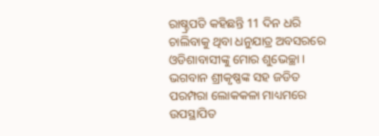ରାଷ୍ଚ୍ରପତି କହିଛନ୍ତି 11 ଦିନ ଧରି ଚାଲିବାକୁ ଥିବା ଧନୁଯାତ୍ର ଅବସରରେ ଓଡିଶାବାସୀଙ୍କୁ ମୋର ଶୁଭେଚ୍ଛା । ଭଗବାନ ଶ୍ରୀକୃଷ୍ଣଙ୍କ ସହ ଜଡିତ ପରମ୍ପରା ଲୋକକଳା ମାଧ୍ୟମରେ ଉପସ୍ଥାପିତ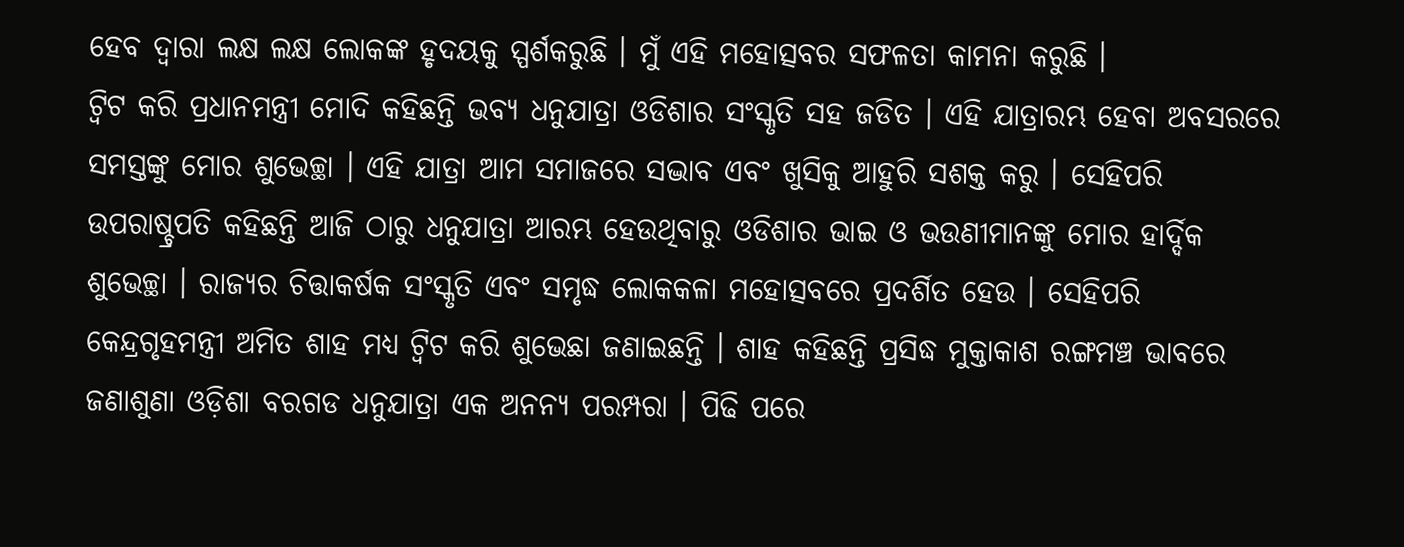ହେବ ଦ୍ବାରା ଲକ୍ଷ ଲକ୍ଷ ଲୋକଙ୍କ ହୃଦୟକୁ ସ୍ପର୍ଶକରୁଛି । ମୁଁ ଏହି ମହୋତ୍ସବର ସଫଳତା କାମନା କରୁଛି ।
ଟ୍ବିଟ କରି ପ୍ରଧାନମନ୍ତ୍ରୀ ମୋଦି କହିଛନ୍ତି ଭବ୍ୟ ଧନୁଯାତ୍ରା ଓଡିଶାର ସଂସ୍କୃତି ସହ ଜଡିତ । ଏହି ଯାତ୍ରାରମ୍ଭ ହେବା ଅବସରରେ ସମସ୍ତଙ୍କୁ ମୋର ଶୁଭେଚ୍ଛା । ଏହି ଯାତ୍ରା ଆମ ସମାଜରେ ସଦ୍ଭାବ ଏବଂ ଖୁସିକୁ ଆହୁରି ସଶକ୍ତ କରୁ । ସେହିପରି ଉପରାଷ୍ଚ୍ରପତି କହିଛନ୍ତି ଆଜି ଠାରୁ ଧନୁଯାତ୍ରା ଆରମ୍ଭ ହେଉଥିବାରୁ ଓଡିଶାର ଭାଇ ଓ ଭଉଣୀମାନଙ୍କୁ ମୋର ହାର୍ଦ୍ଦିକ ଶୁଭେଚ୍ଛା । ରାଜ୍ୟର ଚିତ୍ତାକର୍ଷକ ସଂସ୍କୃତି ଏବଂ ସମୃଦ୍ଧ ଲୋକକଳା ମହୋତ୍ସବରେ ପ୍ରଦର୍ଶିତ ହେଉ । ସେହିପରି କେନ୍ଦ୍ରଗୃହମନ୍ତ୍ରୀ ଅମିତ ଶାହ ମଧ୍ୟ ଟ୍ବିଟ କରି ଶୁଭେଛା ଜଣାଇଛନ୍ତି । ଶାହ କହିଛନ୍ତି ପ୍ରସିଦ୍ଧ ମୁକ୍ତାକାଶ ରଙ୍ଗମଞ୍ଚ ଭାବରେ ଜଣାଶୁଣା ଓଡ଼ିଶା ବରଗଡ ଧନୁଯାତ୍ରା ଏକ ଅନନ୍ୟ ପରମ୍ପରା । ପିଢି ପରେ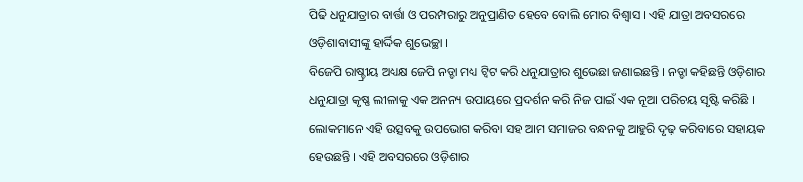ପିଢି ଧନୁଯାତ୍ରାର ବାର୍ତ୍ତା ଓ ପରମ୍ପରାରୁ ଅନୁପ୍ରାଣିତ ହେବେ ବୋଲି ମୋର ବିଶ୍ୱାସ । ଏହି ଯାତ୍ରା ଅବସରରେ ଓଡ଼ିଶାବାସୀଙ୍କୁ ହାର୍ଦ୍ଦିକ ଶୁଭେଚ୍ଛା ।
ବିଜେପି ରାଷ୍ଚ୍ରୀୟ ଅଧ୍ୟକ୍ଷ ଜେପି ନଡ୍ଡା ମଧ୍ୟ ଟ୍ବିଟ କରି ଧନୁଯାତ୍ରାର ଶୁଭେଛା ଜଣାଇଛନ୍ତି । ନଡ୍ଡା କହିଛନ୍ତି ଓଡ଼ିଶାର ଧନୁଯାତ୍ରା କୃଷ୍ଣ ଲୀଳାକୁ ଏକ ଅନନ୍ୟ ଉପାୟରେ ପ୍ରଦର୍ଶନ କରି ନିଜ ପାଇଁ ଏକ ନୂଆ ପରିଚୟ ସୃଷ୍ଟି କରିଛି । ଲୋକମାନେ ଏହି ଉତ୍ସବକୁ ଉପଭୋଗ କରିବା ସହ ଆମ ସମାଜର ବନ୍ଧନକୁ ଆହୁରି ଦୃଢ଼ କରିବାରେ ସହାୟକ ହେଉଛନ୍ତି । ଏହି ଅବସରରେ ଓଡ଼ିଶାର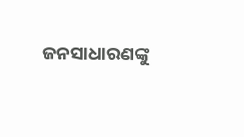ଜନସାଧାରଣଙ୍କୁ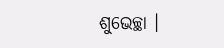ଶୁଭେଚ୍ଛା ।